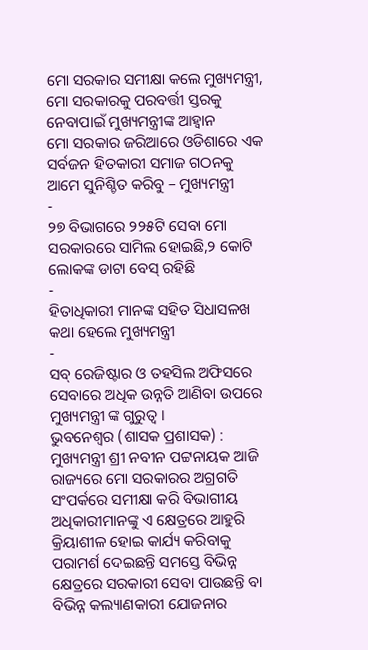ମୋ ସରକାର ସମୀକ୍ଷା କଲେ ମୁଖ୍ୟମନ୍ତ୍ରୀ, ମୋ ସରକାରକୁ ପରବର୍ତ୍ତୀ ସ୍ତରକୁ ନେବାପାଇଁ ମୁଖ୍ୟମନ୍ତ୍ରୀଙ୍କ ଆହ୍ବାନ
ମୋ ସରକାର ଜରିଆରେ ଓଡିଶାରେ ଏକ ସର୍ବଜନ ହିତକାରୀ ସମାଜ ଗଠନକୁ ଆମେ ସୁନିଶ୍ଚିତ କରିବୁ – ମୁଖ୍ୟମନ୍ତ୍ରୀ
-
୨୭ ବିଭାଗରେ ୨୨୫ଟି ସେବା ମୋ ସରକାରରେ ସାମିଲ ହୋଇଛି,୨ କୋଟି ଲୋକଙ୍କ ଡାଟା ବେସ୍ ରହିଛି
-
ହିତାଧିକାରୀ ମାନଙ୍କ ସହିତ ସିଧାସଳଖ କଥା ହେଲେ ମୁଖ୍ୟମନ୍ତ୍ରୀ
-
ସବ୍ ରେଜିଷ୍ଟାର ଓ ତହସିଲ ଅଫିସରେ ସେବାରେ ଅଧିକ ଉନ୍ନତି ଆଣିବା ଉପରେ ମୁଖ୍ୟମନ୍ତ୍ରୀ ଙ୍କ ଗୁରୁତ୍ୱ ।
ଭୁବନେଶ୍ୱର (ଶାସକ ପ୍ରଶାସକ) : ମୁଖ୍ୟମନ୍ତ୍ରୀ ଶ୍ରୀ ନବୀନ ପଟ୍ଟନାୟକ ଆଜି ରାଜ୍ୟରେ ମୋ ସରକାରର ଅଗ୍ରଗତି ସଂପର୍କରେ ସମୀକ୍ଷା କରି ବିଭାଗୀୟ ଅଧିକାରୀମାନଙ୍କୁ ଏ କ୍ଷେତ୍ରରେ ଆହୁରି କ୍ରିୟାଶୀଳ ହୋଇ କାର୍ଯ୍ୟ କରିବାକୁ ପରାମର୍ଶ ଦେଇଛନ୍ତି ସମସ୍ତେ ବିଭିନ୍ନ କ୍ଷେତ୍ରରେ ସରକାରୀ ସେବା ପାଉଛନ୍ତି ବା ବିଭିନ୍ନ କଲ୍ୟାଣକାରୀ ଯୋଜନାର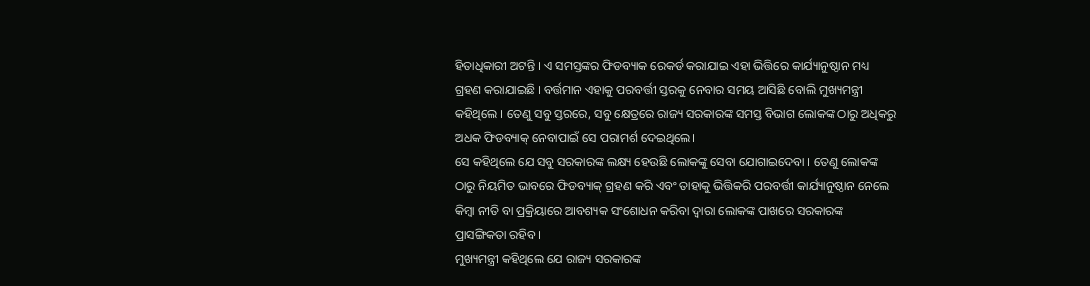ହିତାଧିକାରୀ ଅଟନ୍ତି । ଏ ସମସ୍ତଙ୍କର ଫିଡବ୍ୟାକ ରେକର୍ଡ କରାଯାଇ ଏହା ଭିତ୍ତିରେ କାର୍ଯ୍ୟାନୁଷ୍ଠାନ ମଧ୍ୟ ଗ୍ରହଣ କରାଯାଇଛି । ବର୍ତ୍ତମାନ ଏହାକୁ ପରବର୍ତ୍ତୀ ସ୍ତରକୁ ନେବାର ସମୟ ଆସିଛି ବୋଲି ମୁଖ୍ୟମନ୍ତ୍ରୀ କହିଥିଲେ । ତେଣୁ ସବୁ ସ୍ତରରେ, ସବୁ କ୍ଷେତ୍ରରେ ରାଜ୍ୟ ସରକାରଙ୍କ ସମସ୍ତ ବିଭାଗ ଲୋକଙ୍କ ଠାରୁ ଅଧିକରୁ ଅଧକ ଫିଡବ୍ୟାକ୍ ନେବାପାଇଁ ସେ ପରାମର୍ଶ ଦେଇଥିଲେ।
ସେ କହିଥିଲେ ଯେ ସବୁ ସରକାରଙ୍କ ଲକ୍ଷ୍ୟ ହେଉଛି ଲୋକଙ୍କୁ ସେବା ଯୋଗାଇଦେବା । ତେଣୁ ଲୋକଙ୍କ ଠାରୁ ନିୟମିତ ଭାବରେ ଫିଡବ୍ୟାକ୍ ଗ୍ରହଣ କରି ଏବଂ ତାହାକୁ ଭିତ୍ତିକରି ପରବର୍ତ୍ତୀ କାର୍ଯ୍ୟାନୁଷ୍ଠାନ ନେଲେ କିମ୍ବା ନୀତି ବା ପ୍ରକ୍ରିୟାରେ ଆବଶ୍ୟକ ସଂଶୋଧନ କରିବା ଦ୍ବାରା ଲୋକଙ୍କ ପାଖରେ ସରକାରଙ୍କ ପ୍ରାସଙ୍ଗିକତା ରହିବ ।
ମୁଖ୍ୟମନ୍ତ୍ରୀ କହିଥିଲେ ଯେ ରାଜ୍ୟ ସରକାରଙ୍କ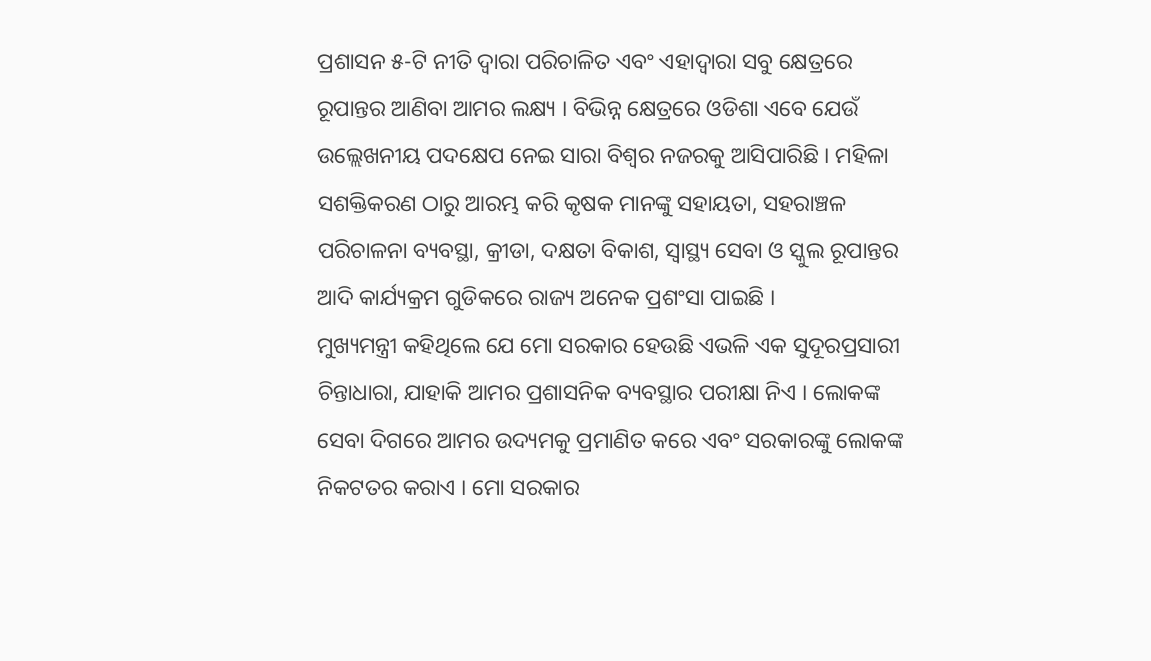ପ୍ରଶାସନ ୫-ଟି ନୀତି ଦ୍ବାରା ପରିଚାଳିତ ଏବଂ ଏହାଦ୍ବାରା ସବୁ କ୍ଷେତ୍ରରେ ରୂପାନ୍ତର ଆଣିବା ଆମର ଲକ୍ଷ୍ୟ । ବିଭିନ୍ନ କ୍ଷେତ୍ରରେ ଓଡିଶା ଏବେ ଯେଉଁ ଉଲ୍ଲେଖନୀୟ ପଦକ୍ଷେପ ନେଇ ସାରା ବିଶ୍ବର ନଜରକୁ ଆସିପାରିଛି । ମହିଳା ସଶକ୍ତିକରଣ ଠାରୁ ଆରମ୍ଭ କରି କୃଷକ ମାନଙ୍କୁ ସହାୟତା, ସହରାଞ୍ଚଳ ପରିଚାଳନା ବ୍ୟବସ୍ଥା, କ୍ରୀଡା, ଦକ୍ଷତା ବିକାଶ, ସ୍ବାସ୍ଥ୍ୟ ସେବା ଓ ସ୍କୁଲ ରୂପାନ୍ତର ଆଦି କାର୍ଯ୍ୟକ୍ରମ ଗୁଡିକରେ ରାଜ୍ୟ ଅନେକ ପ୍ରଶଂସା ପାଇଛି ।
ମୁଖ୍ୟମନ୍ତ୍ରୀ କହିଥିଲେ ଯେ ମୋ ସରକାର ହେଉଛି ଏଭଳି ଏକ ସୁଦୂରପ୍ରସାରୀ ଚିନ୍ତାଧାରା, ଯାହାକି ଆମର ପ୍ରଶାସନିକ ବ୍ୟବସ୍ଥାର ପରୀକ୍ଷା ନିଏ । ଲୋକଙ୍କ ସେବା ଦିଗରେ ଆମର ଉଦ୍ୟମକୁ ପ୍ରମାଣିତ କରେ ଏବଂ ସରକାରଙ୍କୁ ଲୋକଙ୍କ ନିକଟତର କରାଏ । ମୋ ସରକାର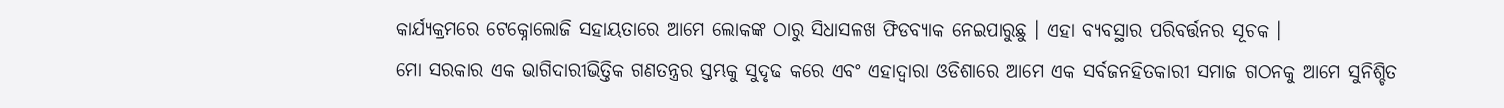କାର୍ଯ୍ୟକ୍ରମରେ ଟେକ୍ନୋଲୋଜି ସହାୟତାରେ ଆମେ ଲୋକଙ୍କ ଠାରୁ ସିଧାସଳଖ ଫିଡବ୍ୟାକ ନେଇପାରୁଛୁ । ଏହା ବ୍ୟବସ୍ଥାର ପରିବର୍ତ୍ତନର ସୂଚକ ।
ମୋ ସରକାର ଏକ ଭାଗିଦାରୀଭିତ୍ତିକ ଗଣତନ୍ତ୍ରର ସ୍ତମ୍ଭକୁ ସୁଦୃଢ କରେ ଏବଂ ଏହାଦ୍ବାରା ଓଡିଶାରେ ଆମେ ଏକ ସର୍ବଜନହିତକାରୀ ସମାଜ ଗଠନକୁ ଆମେ ସୁନିଶ୍ଚିତ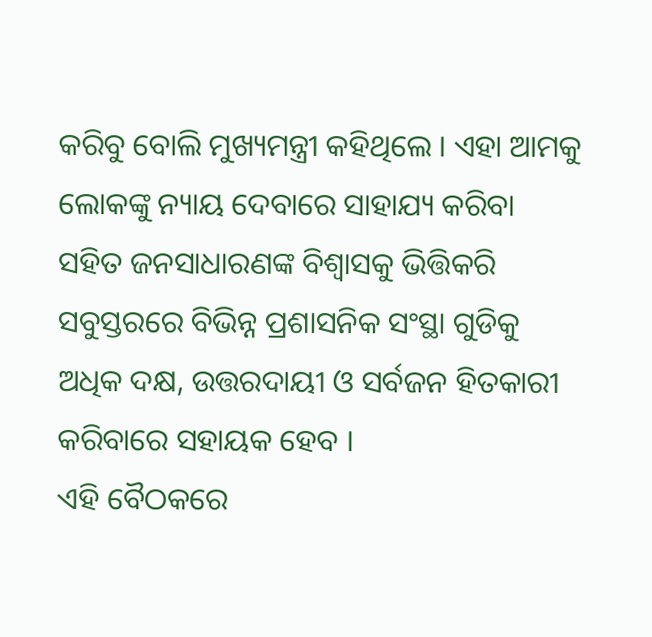କରିବୁ ବୋଲି ମୁଖ୍ୟମନ୍ତ୍ରୀ କହିଥିଲେ । ଏହା ଆମକୁ ଲୋକଙ୍କୁ ନ୍ୟାୟ ଦେବାରେ ସାହାଯ୍ୟ କରିବା ସହିତ ଜନସାଧାରଣଙ୍କ ବିଶ୍ବାସକୁ ଭିତ୍ତିକରି ସବୁସ୍ତରରେ ବିଭିନ୍ନ ପ୍ରଶାସନିକ ସଂସ୍ଥା ଗୁଡିକୁ ଅଧିକ ଦକ୍ଷ, ଉତ୍ତରଦାୟୀ ଓ ସର୍ବଜନ ହିତକାରୀ କରିବାରେ ସହାୟକ ହେବ ।
ଏହି ବୈଠକରେ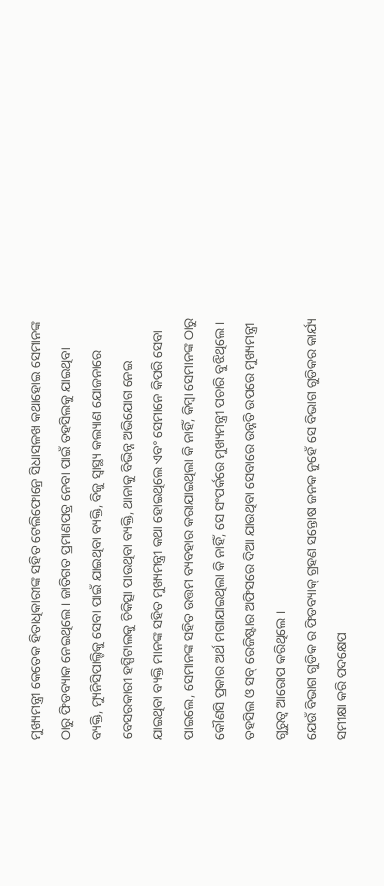ମୁଖ୍ୟମନ୍ତ୍ରୀ କେତେକ ହିତାଧିକାରୀଙ୍କ ସହିତ ଟେଲିଫୋନ୍ରେ ସିଧାସଳଖ କଥାହୋଇ ସେମାନଙ୍କ ଠାରୁ ଫିଡବ୍ୟାକ ନେଇଥିଲେ । ଜାତିଗତ ପ୍ରମାଣପତ୍ର ନେବା ପାଇଁ ତହସିଲକୁ ଯାଇଥିବା ବ୍ୟକ୍ତି, ମ୍ୟୁନିସିପାଲ୍ଟିକୁ ସେବା ପାଇଁ ଯାଇଥିବା ବ୍ୟକ୍ତି, ବିଜୁ ସ୍ବାସ୍ଥ୍ୟ କଲ୍ୟାଣ ଯୋଜନାରେ ବେସରକାରୀ ହସ୍ପିଟାଲକୁ ଚିକିତ୍ସା ପାଉଥିବା ବ୍ୟକ୍ତି, ଥାନାକୁ ବିଭିନ୍ନ ଅଭିଯୋଗ ନେଇ ଯାଇଥିବା ବ୍ୟକ୍ତି ମାନଙ୍କ ସହିତ ମୁଖ୍ୟମନ୍ତ୍ରୀ କଥା ହୋଇଥିଲେ ଏବଂ ସେମାନେ କିପରି ସେବା ପାଇଲେ, ସେମାନଙ୍କ ସହିତ ଉତ୍ତମ ବ୍ୟବହାର କରାଯାଇଥିଲା କି ନାହିଁ, କିମ୍ବା ସେମାନଙ୍କ ଠାରୁ କୌଣସି ପ୍ରକାର ଅର୍ଥ ମଗାଯାଇଥିଲା କି ନାହିଁ, ସେ ସଂପର୍କରେ ମୁଖ୍ୟମନ୍ତ୍ରୀ ପଚାରି ବୁଝିଥିଲେ ।
ତହସିଲ ଓ ସବ୍ ରେଜିଷ୍ଟାର ଅଫିସରେ ଦିଆ ଯାଉଥିବା ସେବାରେ ଉନ୍ନତି ଉପରେ ମୁଖ୍ୟମନ୍ତ୍ରୀ ଗୁରୁତ୍ୱ ଆରୋପ କରିଥିଲେ ।
ଯେଉଁ ବିଭାଗ ଗୁଡିକ ର ଫିଡବ୍ୟାକ୍ ଗ୍ରହଣ ସନ୍ତୋଷ ଜନକ ନୁହେଁ ସେ ବିଭାଗ ଗୁଡିକର କାର୍ଯ୍ୟ ସମୀକ୍ଷା କରି ପଦକ୍ଷେପ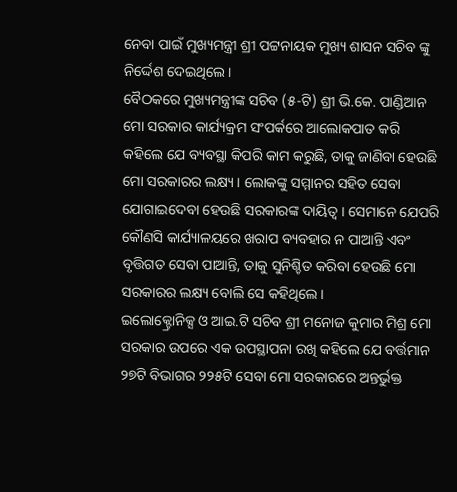ନେବା ପାଇଁ ମୁଖ୍ୟମନ୍ତ୍ରୀ ଶ୍ରୀ ପଟ୍ଟନାୟକ ମୁଖ୍ୟ ଶାସନ ସଚିବ ଙ୍କୁ ନିର୍ଦ୍ଦେଶ ଦେଇଥିଲେ ।
ବୈଠକରେ ମୁଖ୍ୟମନ୍ତ୍ରୀଙ୍କ ସଚିବ (୫-ଟି) ଶ୍ରୀ ଭି.କେ. ପାଣ୍ଡିଆନ ମୋ ସରକାର କାର୍ଯ୍ୟକ୍ରମ ସଂପର୍କରେ ଆଲୋକପାତ କରି କହିଲେ ଯେ ବ୍ୟବସ୍ଥା କିପରି କାମ କରୁଛି, ତାକୁ ଜାଣିବା ହେଉଛି ମୋ ସରକାରର ଲକ୍ଷ୍ୟ । ଲୋକଙ୍କୁ ସମ୍ମାନର ସହିତ ସେବା ଯୋଗାଇଦେବା ହେଉଛି ସରକାରଙ୍କ ଦାୟିତ୍ବ । ସେମାନେ ଯେପରି କୌଣସି କାର୍ଯ୍ୟାଳୟରେ ଖରାପ ବ୍ୟବହାର ନ ପାଆନ୍ତି ଏବଂ ବୃତ୍ତିଗତ ସେବା ପାଆନ୍ତି, ତାକୁ ସୁନିଶ୍ଚିତ କରିବା ହେଉଛି ମୋ ସରକାରର ଲକ୍ଷ୍ୟ ବୋଲି ସେ କହିଥିଲେ ।
ଇଲୋକ୍ଟ୍ରୋନିକ୍ସ ଓ ଆଇ.ଟି ସଚିବ ଶ୍ରୀ ମନୋଜ କୁମାର ମିଶ୍ର ମୋ ସରକାର ଉପରେ ଏକ ଉପସ୍ଥାପନା ରଖି କହିଲେ ଯେ ବର୍ତ୍ତମାନ ୨୭ଟି ବିଭାଗର ୨୨୫ଟି ସେବା ମୋ ସରକାରରେ ଅନ୍ତର୍ଭୁକ୍ତ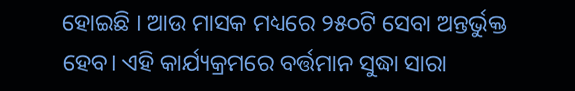ହୋଇଛି । ଆଉ ମାସକ ମଧ୍ୟରେ ୨୫୦ଟି ସେବା ଅନ୍ତର୍ଭୁକ୍ତ ହେବ। ଏହି କାର୍ଯ୍ୟକ୍ରମରେ ବର୍ତ୍ତମାନ ସୁଦ୍ଧା ସାରା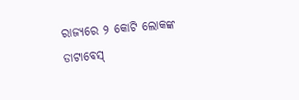ରାଜ୍ୟରେ ୨ କୋଟି ଲୋକଙ୍କ ଡାଟାବେସ୍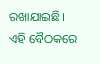ରଖାଯାଇଛି।
ଏହି ବୈଠକରେ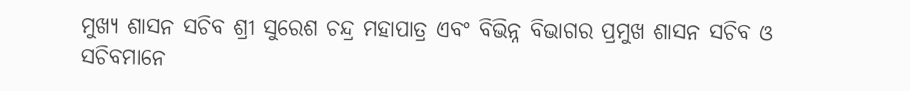ମୁଖ୍ୟ ଶାସନ ସଚିବ ଶ୍ରୀ ସୁରେଶ ଚନ୍ଦ୍ର ମହାପାତ୍ର ଏବଂ ବିଭିନ୍ନ ବିଭାଗର ପ୍ରମୁଖ ଶାସନ ସଚିବ ଓ ସଚିବମାନେ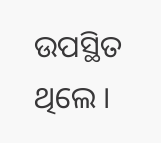ଉପସ୍ଥିତ ଥିଲେ ।